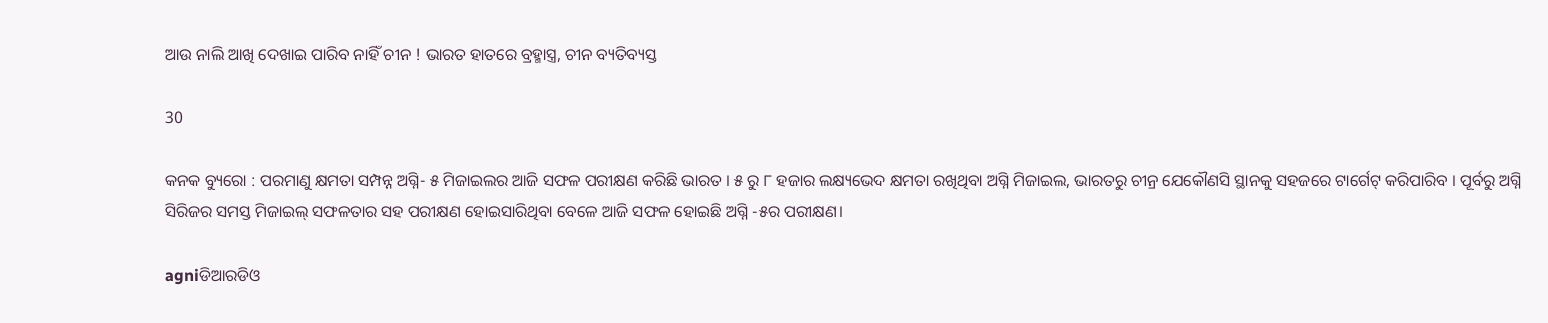ଆଉ ନାଲି ଆଖି ଦେଖାଇ ପାରିବ ନାହିଁ ଚୀନ ! ଭାରତ ହାତରେ ବ୍ରହ୍ମାସ୍ତ୍ର, ଚୀନ ବ୍ୟତିବ୍ୟସ୍ତ

30

କନକ ବ୍ୟୁରୋ : ପରମାଣୁ କ୍ଷମତା ସମ୍ପନ୍ନ ଅଗ୍ନି- ୫ ମିଜାଇଲର ଆଜି ସଫଳ ପରୀକ୍ଷଣ କରିଛି ଭାରତ । ୫ ରୁ ୮ ହଜାର ଲକ୍ଷ୍ୟଭେଦ କ୍ଷମତା ରଖିଥିବା ଅଗ୍ନି ମିଜାଇଲ, ଭାରତରୁ ଚୀନ୍ର ଯେକୌଣସି ସ୍ଥାନକୁ ସହଜରେ ଟାର୍ଗେଟ୍ କରିପାରିବ । ପୂର୍ବରୁ ଅଗ୍ନି ସିରିଜର ସମସ୍ତ ମିଜାଇଲ୍ ସଫଳତାର ସହ ପରୀକ୍ଷଣ ହୋଇସାରିଥିବା ବେଳେ ଆଜି ସଫଳ ହୋଇଛି ଅଗ୍ନି -୫ର ପରୀକ୍ଷଣ।

agniଡିଆରଡିଓ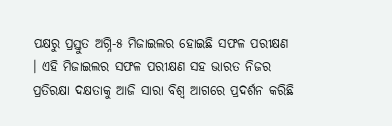ପକ୍ଷରୁ ପ୍ରସ୍ତୁତ ଅଗ୍ନି-୫ ମିଜାଇଲର ହୋଇଛି ସଫଳ ପରୀକ୍ଷଣ । ଏହି ମିଜାଇଲର ସଫଳ ପରୀକ୍ଷଣ ସହ ଭାରତ ନିଜର ପ୍ରତିରକ୍ଷା ଦକ୍ଷତାକୁ ଆଜି ସାରା ବିଶ୍ୱ ଆଗରେ ପ୍ରଦର୍ଶନ କରିଛି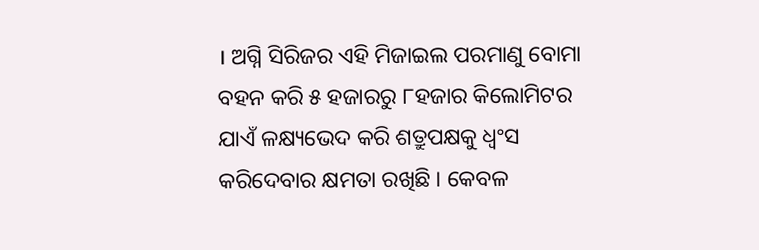। ଅଗ୍ନି ସିରିଜର ଏହି ମିଜାଇଲ ପରମାଣୁ ବୋମା ବହନ କରି ୫ ହଜାରରୁ ୮ହଜାର କିଲୋମିଟର ଯାଏଁ ଳକ୍ଷ୍ୟଭେଦ କରି ଶତ୍ରୁପକ୍ଷକୁ ଧ୍ୱଂସ କରିଦେବାର କ୍ଷମତା ରଖିଛି । କେବଳ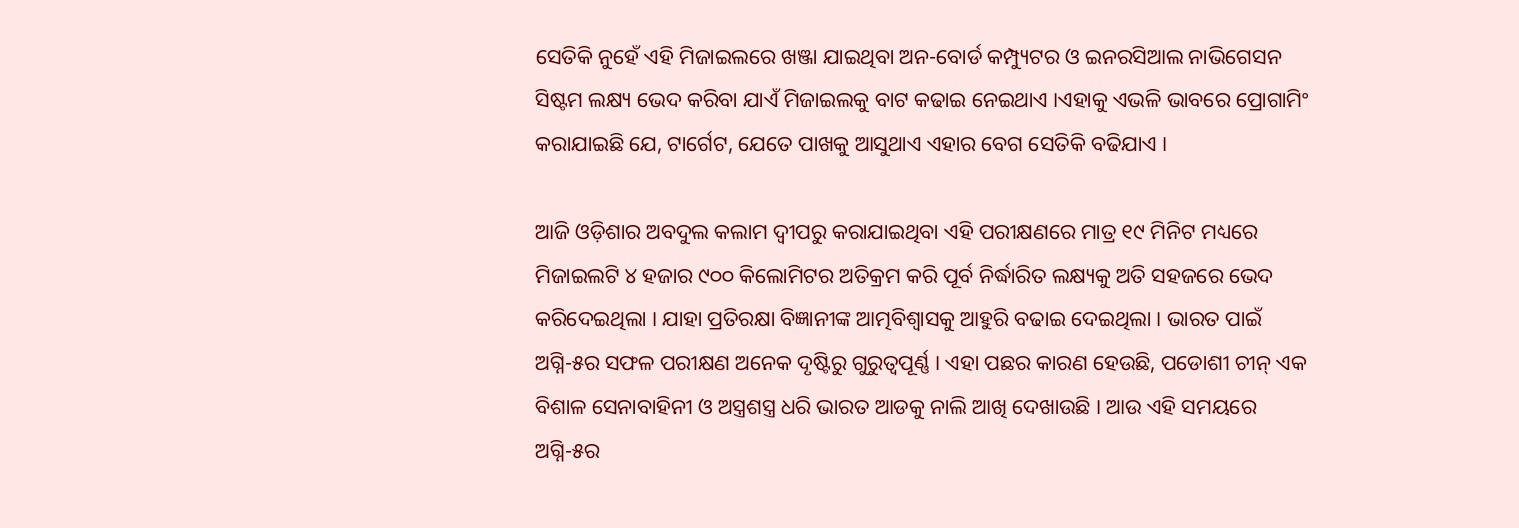ସେତିକି ନୁହେଁ ଏହି ମିଜାଇଲରେ ଖଞ୍ଜା ଯାଇଥିବା ଅନ-ବୋର୍ଡ କମ୍ପ୍ୟୁଟର ଓ ଇନରସିଆଲ ନାଭିଗେସନ ସିଷ୍ଟମ ଲକ୍ଷ୍ୟ ଭେଦ କରିବା ଯାଏଁ ମିଜାଇଲକୁ ବାଟ କଢାଇ ନେଇଥାଏ ।ଏହାକୁ ଏଭଳି ଭାବରେ ପ୍ରୋଗାମିଂ କରାଯାଇଛି ଯେ, ଟାର୍ଗେଟ, ଯେତେ ପାଖକୁ ଆସୁଥାଏ ଏହାର ବେଗ ସେତିକି ବଢିଯାଏ ।

ଆଜି ଓଡ଼ିଶାର ଅବଦୁଲ କଲାମ ଦ୍ୱୀପରୁ କରାଯାଇଥିବା ଏହି ପରୀକ୍ଷଣରେ ମାତ୍ର ୧୯ ମିନିଟ ମଧ୍ୟରେ ମିଜାଇଲଟି ୪ ହଜାର ୯୦୦ କିଲୋମିଟର ଅତିକ୍ରମ କରି ପୂର୍ବ ନିର୍ଦ୍ଧାରିତ ଲକ୍ଷ୍ୟକୁ ଅତି ସହଜରେ ଭେଦ କରିଦେଇଥିଲା । ଯାହା ପ୍ରତିରକ୍ଷା ବିଜ୍ଞାନୀଙ୍କ ଆତ୍ମବିଶ୍ୱାସକୁ ଆହୁରି ବଢାଇ ଦେଇଥିଲା । ଭାରତ ପାଇଁ ଅଗ୍ନି-୫ର ସଫଳ ପରୀକ୍ଷଣ ଅନେକ ଦୃଷ୍ଟିରୁ ଗୁରୁତ୍ୱପୂର୍ଣ୍ଣ । ଏହା ପଛର କାରଣ ହେଉଛି, ପଡୋଶୀ ଚୀନ୍ ଏକ ବିଶାଳ ସେନାବାହିନୀ ଓ ଅସ୍ତ୍ରଶସ୍ତ୍ର ଧରି ଭାରତ ଆଡକୁ ନାଲି ଆଖି ଦେଖାଉଛି । ଆଉ ଏହି ସମୟରେ ଅଗ୍ନି-୫ର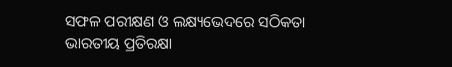ସଫଳ ପରୀକ୍ଷଣ ଓ ଲକ୍ଷ୍ୟଭେଦରେ ସଠିକତା ଭାରତୀୟ ପ୍ରତିରକ୍ଷା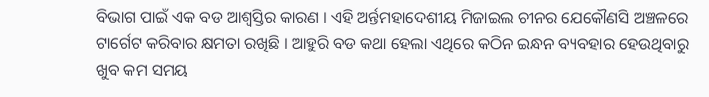ବିଭାଗ ପାଇଁ ଏକ ବଡ ଆଶ୍ୱସ୍ତିର କାରଣ । ଏହି ଅର୍ନ୍ତମହାଦେଶୀୟ ମିଜାଇଲ ଚୀନର ଯେକୌଣସି ଅଞ୍ଚଳରେ ଟାର୍ଗେଟ କରିବାର କ୍ଷମତା ରଖିଛି । ଆହୁରି ବଡ କଥା ହେଲା ଏଥିରେ କଠିନ ଇନ୍ଧନ ବ୍ୟବହାର ହେଉଥିବାରୁ ଖୁବ କମ ସମୟ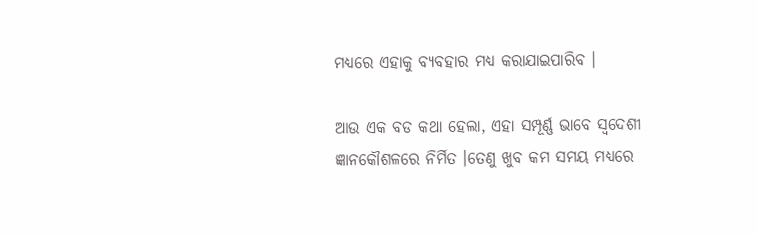ମଧ୍ୟରେ ଏହାକୁ ବ୍ୟବହାର ମଧ୍ୟ କରାଯାଇପାରିବ ।

ଆଉ ଏକ ବଡ କଥା ହେଲା, ଏହା ସମ୍ପୂର୍ଣ୍ଣ ଭାବେ ସ୍ୱଦେଶୀ ଜ୍ଞାନକୌଶଳରେ ନିର୍ମିତ ।ତେଣୁ ଖୁବ କମ ସମୟ ମଧ୍ୟରେ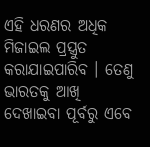ଏହି ଧରଣର ଅଧିକ ମିଜାଇଲ ପ୍ରସ୍ତ୍ରୁତ କରାଯାଇପାରିବ । ତେଣୁ ଭାରତକୁ ଆଖି ଦେଖାଇବା ପୂର୍ବରୁ ଏବେ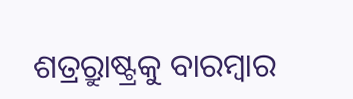ଶତ୍ର୍ରୁରାଷ୍ଟ୍ରକୁ ବାରମ୍ବାର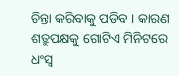ଚିନ୍ତା କରିବାକୁ ପଡିବ । କାରଣ ଶତ୍ରୁପକ୍ଷକୁ ଗୋଟିଏ ମିନିଟରେ ଧଂସ୍ୱ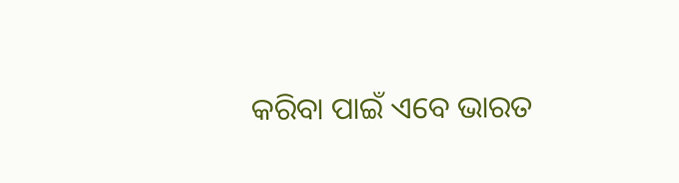କରିବା ପାଇଁ ଏବେ ଭାରତ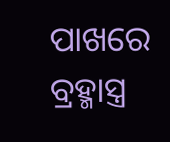ପାଖରେ ବ୍ରହ୍ମାସ୍ତ୍ର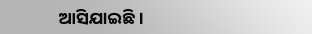ଆସିଯାଇଛି ।